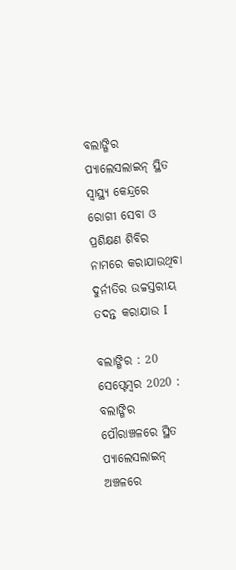ବଲାଙ୍ଗିର ପ୍ୟାଲେସଲାଇନ୍ ସ୍ଥିତ ସ୍ୱାସ୍ଥ୍ୟ କେନ୍ଦ୍ରରେ ରୋଗୀ ସେବା ଓ ପ୍ରଶିକ୍ଷଣ ଶିବିର ନାମରେ କରାଯାଉଥିବା ଦୁର୍ନୀତିର ଉଚ୍ଚସ୍ତରୀୟ ତଦନ୍ତ କରାଯାଉ I

ବଲାଙ୍ଗିର : 20 ସେପ୍ଟେମ୍ବର 2020 : ବଲାଙ୍ଗିର ପୌରାଞ୍ଚଳରେ ସ୍ଥିତ ପ୍ୟାଲେସଲାଇନ୍ ଅଞ୍ଚଳରେ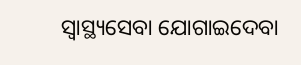ସ୍ୱାସ୍ଥ୍ୟସେବା ଯୋଗାଇଦେବା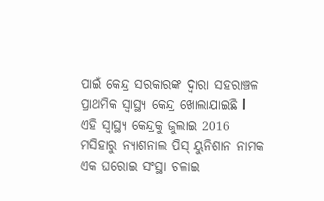ପାଇଁ କେନ୍ଦ୍ର ସରକାରଙ୍କ ଦ୍ଵାରା ସହରାଞ୍ଚଳ ପ୍ରାଥମିକ ସ୍ୱାସ୍ଥ୍ୟ କେନ୍ଦ୍ର ଖୋଲାଯାଇଛି l
ଏହି ସ୍ୱାସ୍ଥ୍ୟ କେନ୍ଦ୍ରକୁ ଜୁଲାଇ 2016 ମସିହାରୁ ନ୍ୟାଶନାଲ ପିସ୍ ୟୁନିଶାନ ନାମକ ଏକ ଘରୋଇ ସଂସ୍ଥା ଚଳାଇ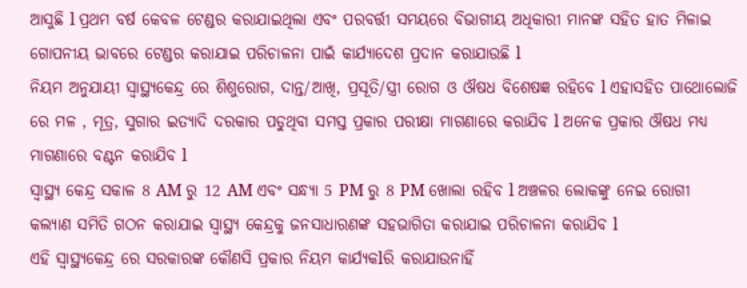ଆସୁଛି l ପ୍ରଥମ ବର୍ଷ କେବଳ ଟେଣ୍ଡର କରାଯାଇଥିଲା ଏବଂ ପରବର୍ତ୍ତୀ ସମୟରେ ବିଭାଗୀୟ ଅଧିକାରୀ ମାନଙ୍କ ସହିତ ହାତ ମିଳାଇ ଗୋପନୀୟ ଭାବରେ ଟେଣ୍ଡର କରାଯାଇ ପରିଚାଳନା ପାଇଁ କାର୍ଯ୍ୟାଦେଶ ପ୍ରଦାନ କରାଯାଉଛି l
ନିୟମ ଅନୁଯାୟୀ ସ୍ୱାସ୍ଥ୍ୟକେନ୍ଦ୍ର ରେ ଶିଶୁରୋଗ, ଦାନ୍ତ/ଆଖି, ପ୍ରସୂତି/ସ୍ତ୍ରୀ ରୋଗ ଓ ଔଷଧ ବିଶେଷଜ୍ଞ ରହିବେ l ଏହାସହିତ ପାଥୋଲୋଜି ରେ ମଳ , ମୂତ୍ର, ସୁଗାର ଇତ୍ୟାଦି ଦରକାର ପଡୁଥିବା ସମସ୍ତ ପ୍ରକାର ପରୀକ୍ଷା ମାଗଣାରେ କରାଯିବ l ଅନେକ ପ୍ରକାର ଔଷଧ ମଧ୍ୟ ମାଗଣାରେ ବଣ୍ଟନ କରାଯିବ l
ସ୍ୱାସ୍ଥ୍ୟ କେନ୍ଦ୍ର ସକାଳ 8 AM ରୁ 12 AM ଏବଂ ସନ୍ଧ୍ଯା 5 PM ରୁ 8 PM ଖୋଲା ରହିବ l ଅଞ୍ଚଳର ଲୋକଙ୍କୁ ନେଇ ରୋଗୀ କଲ୍ଯାଣ ସମିତି ଗଠନ କରାଯାଇ ସ୍ୱାସ୍ଥ୍ୟ କେନ୍ଦ୍ରକୁ ଜନସାଧାରଣଙ୍କ ସହଭାଗିତା କରାଯାଇ ପରିଚାଳନା କରାଯିବ l
ଏହି ସ୍ୱାସ୍ଥ୍ୟକେନ୍ଦ୍ର ରେ ସରକାରଙ୍କ କୌଣସି ପ୍ରକାର ନିୟମ କାର୍ଯ୍ୟକlରି କରାଯାଉନାହିଁ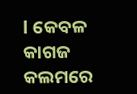l କେବଳ କାଗଜ କଲମରେ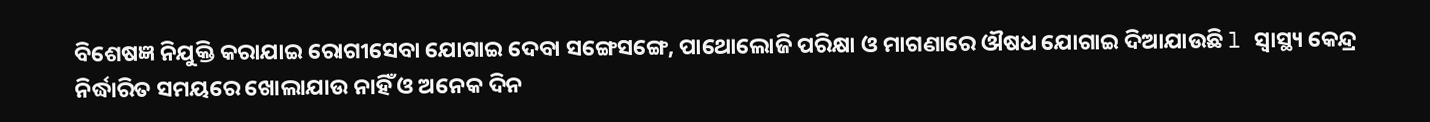ବିଶେଷଜ୍ଞ ନିଯୁକ୍ତି କରାଯାଇ ରୋଗୀସେବା ଯୋଗାଇ ଦେବା ସଙ୍ଗେସଙ୍ଗେ, ପାଥୋଲୋଜି ପରିକ୍ଷା ଓ ମାଗଣାରେ ଔଷଧ ଯୋଗାଇ ଦିଆଯାଉଛି l ସ୍ୱାସ୍ଥ୍ୟ କେନ୍ଦ୍ର ନିର୍ଦ୍ଧାରିତ ସମୟରେ ଖୋଲାଯାଉ ନାହିଁ ଓ ଅନେକ ଦିନ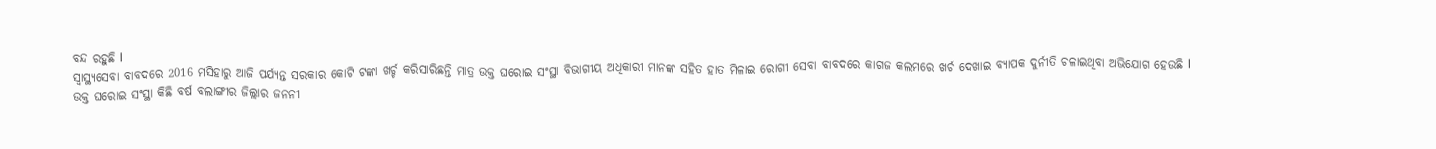ବନ୍ଦ ରହୁଛି l
ସ୍ୱାସ୍ଥ୍ୟସେବା ବାବଦରେ 2016 ମସିହାରୁ ଆଜି ପର୍ଯ୍ୟନ୍ତ ସରକାର କୋଟି ଟଙ୍କା ଖର୍ଚ୍ଚ କରିସାରିଛନ୍ତି ମାତ୍ର ଉକ୍ତ ଘରୋଇ ସଂସ୍ଥା ବିଭାଗୀୟ ଅଧିକାରୀ ମାନଙ୍କ ସହିତ ହାତ ମିଳାଇ ରୋଗୀ ସେବା ବାବଦରେ କାଗଜ କଲମରେ ଖର୍ଚ ଦେଖାଇ ବ୍ୟାପକ ଦୁର୍ନୀତି ଚଳାଇଥିବା ଅଭିଯୋଗ ହେଉଛି l
ଉକ୍ତ ଘରୋଇ ସଂସ୍ଥା କିଛି ବର୍ଷ ବଲାଙ୍ଗୀର ଜିଲ୍ଲାର ଜନନୀ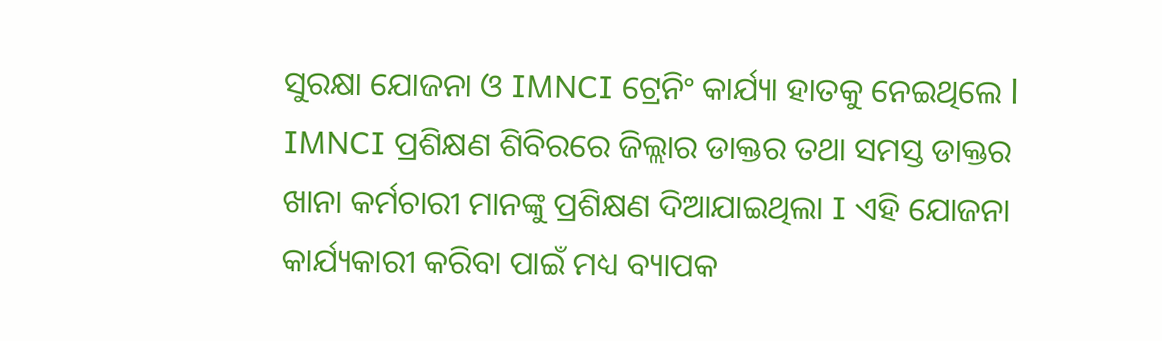ସୁରକ୍ଷା ଯୋଜନା ଓ IMNCI ଟ୍ରେନିଂ କାର୍ଯ୍ୟା ହାତକୁ ନେଇଥିଲେ l IMNCI ପ୍ରଶିକ୍ଷଣ ଶିବିରରେ ଜିଲ୍ଲାର ଡାକ୍ତର ତଥା ସମସ୍ତ ଡାକ୍ତର ଖାନା କର୍ମଚାରୀ ମାନଙ୍କୁ ପ୍ରଶିକ୍ଷଣ ଦିଆଯାଇଥିଲା I ଏହି ଯୋଜନା କାର୍ଯ୍ୟକାରୀ କରିବା ପାଇଁ ମଧ୍ୟ ବ୍ୟାପକ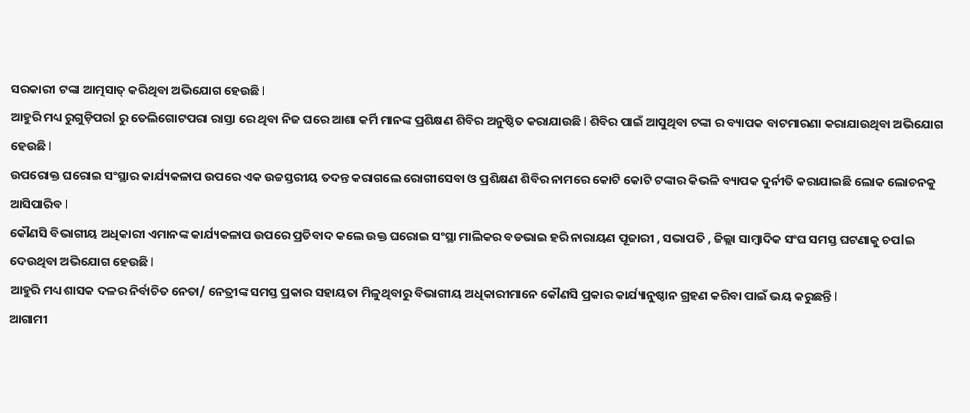ସରକାରୀ ଟଙ୍କା ଆତ୍ମସାତ୍ କରିଥିବା ଅଭିଯୋଗ ହେଉଛି l
ଆହୁରି ମଧ୍ୟ ରୁଗୁଡ଼ିପରl ରୁ ତେଲିଗୋଟପରା ରାସ୍ତା ରେ ଥିବା ନିଜ ଘରେ ଆଶା କର୍ମି ମାନଙ୍କ ପ୍ରଶିକ୍ଷଣ ଶିବିର ଅନୁଷ୍ଠିତ କରାଯାଉଛି l ଶିବିର ପାଇଁ ଆସୁଥିବା ଟଙ୍କା ର ବ୍ୟାପକ ବାଟମାରଣା କରାଯାଉଥିବା ଅଭିଯୋଗ ହେଉଛି l
ଉପରୋକ୍ତ ଘରୋଇ ସଂସ୍ଥାର କାର୍ଯ୍ୟକଳାପ ଉପରେ ଏକ ଉଚ୍ଚସ୍ତରୀୟ ତଦନ୍ତ କରାଗଲେ ରୋଗୀସେବା ଓ ପ୍ରଶିକ୍ଷଣ ଶିବିର ନାମରେ କୋଟି କୋଟି ଟଙ୍କାର କିଭଳି ବ୍ୟାପକ ଦୁର୍ନୀତି କରାଯାଇଛି ଲୋକ ଲୋଚନକୁ ଆସିପାରିବ l
କୌଣସି ବିଭାଗୀୟ ଅଧିକାରୀ ଏମାନଙ୍କ କାର୍ଯ୍ୟକଳାପ ଉପରେ ପ୍ରତିବାଦ କଲେ ଉକ୍ତ ଘରୋଇ ସଂସ୍ଥା ମାଲିକର ବଡଭାଇ ହରି ନାରାୟଣ ପୂଜାରୀ , ସଭାପତି , ଜିଲ୍ଲା ସାମ୍ବାଦିକ ସଂଘ ସମସ୍ତ ଘଟଣାକୁ ଚପlଇ ଦେଉଥିବା ଅଭିଯୋଗ ହେଉଛି l
ଆହୁରି ମଧ୍ୟ ଶାସକ ଦଳର ନିର୍ବାଚିତ ନେତା/ ନେତ୍ରୀଙ୍କ ସମସ୍ତ ପ୍ରକାର ସହାୟତା ମିଳୁଥିବାରୁ ବିଭାଗୀୟ ଅଧିକାରୀମାନେ କୌଣସି ପ୍ରକାର କାର୍ଯ୍ୟାନୁଷ୍ଠାନ ଗ୍ରହଣ କରିବା ପାଇଁ ଭୟ କରୁଛନ୍ତି l
ଆଗାମୀ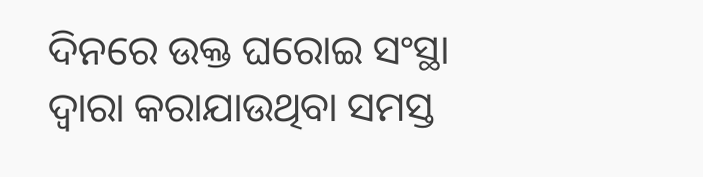ଦିନରେ ଉକ୍ତ ଘରୋଇ ସଂସ୍ଥା ଦ୍ଵାରା କରାଯାଉଥିବା ସମସ୍ତ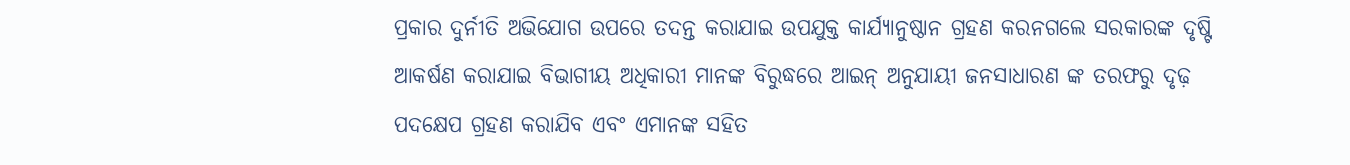ପ୍ରକାର ଦୁର୍ନୀତି ଅଭିଯୋଗ ଉପରେ ତଦନ୍ତ କରାଯାଇ ଉପଯୁକ୍ତ କାର୍ଯ୍ୟାନୁଷ୍ଠାନ ଗ୍ରହଣ କରନଗଲେ ସରକାରଙ୍କ ଦୃଷ୍ଟି ଆକର୍ଷଣ କରାଯାଇ ବିଭାଗୀୟ ଅଧିକାରୀ ମାନଙ୍କ ବିରୁଦ୍ଧରେ ଆଇନ୍ ଅନୁଯାୟୀ ଜନସାଧାରଣ ଙ୍କ ତରଫରୁ ଦୃଢ଼ ପଦକ୍ଷେପ ଗ୍ରହଣ କରାଯିବ ଏବଂ ଏମାନଙ୍କ ସହିତ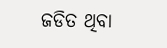ଜଡିତ ଥିବା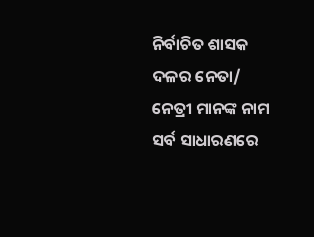ନିର୍ବାଚିତ ଶାସକ ଦଳର ନେତା/ ନେତ୍ରୀ ମାନଙ୍କ ନାମ ସର୍ବ ସାଧାରଣରେ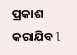ପ୍ରକାଶ କରାଯିବ l